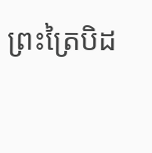ព្រះត្រៃបិដ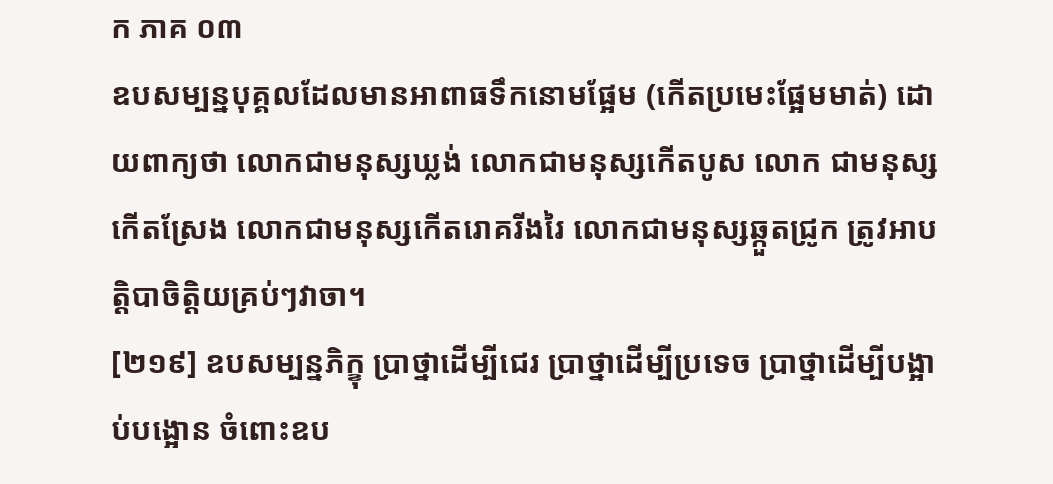ក ភាគ ០៣
ឧបសម្បន្នបុគ្គលដែលមានអាពាធទឹកនោមផ្អែម (កើតប្រមេះផ្អែមមាត់) ដោយពាក្យថា លោកជាមនុស្សឃ្លង់ លោកជាមនុស្សកើតបូស លោក ជាមនុស្សកើតស្រែង លោកជាមនុស្សកើតរោគរីងរៃ លោកជាមនុស្សឆ្កួតជ្រូក ត្រូវអាបត្ដិបាចិត្ដិយគ្រប់ៗវាចា។
[២១៩] ឧបសម្បន្នភិក្ខុ ប្រាថ្នាដើម្បីជេរ ប្រាថ្នាដើម្បីប្រទេច ប្រាថ្នាដើម្បីបង្អាប់បង្អោន ចំពោះឧប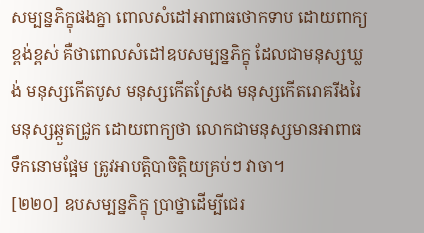សម្បន្នភិក្ខុផងគ្នា ពោលសំដៅអាពាធថោកទាប ដោយពាក្យ ខ្ពង់ខ្ពស់ គឺថាពោលសំដៅឧបសម្បន្នភិក្ខុ ដែលជាមនុស្សឃ្លង់ មនុស្សកើតបូស មនុស្សកើតស្រែង មនុស្សកើតរោគរីងរៃ មនុស្សឆ្កួតជ្រូក ដោយពាក្យថា លោកជាមនុស្សមានអាពាធ ទឹកនោមផ្អែម ត្រូវអាបត្ដិបាចិត្ដិយគ្រប់ៗ វាចា។
[២២០] ឧបសម្បន្នភិក្ខុ ប្រាថ្នាដើម្បីជេរ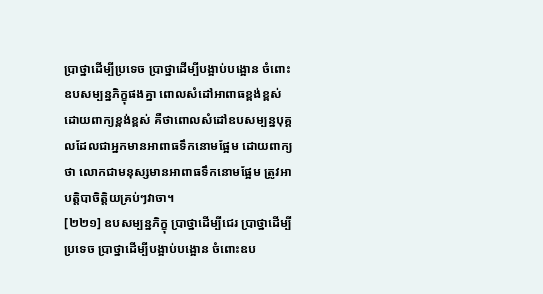ប្រាថ្នាដើម្បីប្រទេច ប្រាថ្នាដើម្បីបង្អាប់បង្អោន ចំពោះឧបសម្បន្នភិក្ខុផងគ្នា ពោលសំដៅអាពាធខ្ពង់ខ្ពស់ ដោយពាក្យខ្ពង់ខ្ពស់ គឺថាពោលសំដៅឧបសម្បន្នបុគ្គលដែលជាអ្នកមានអាពាធទឹកនោមផ្អែម ដោយពាក្យថា លោកជាមនុស្សមានអាពាធទឹកនោមផ្អែម ត្រូវអាបត្ដិបាចិត្ដិយគ្រប់ៗវាចា។
[២២១] ឧបសម្បន្នភិក្ខុ ប្រាថ្នាដើម្បីជេរ ប្រាថ្នាដើម្បីប្រទេច ប្រាថ្នាដើម្បីបង្អាប់បង្អោន ចំពោះឧប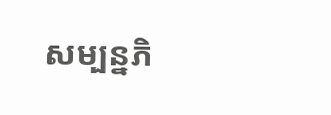សម្បន្នភិ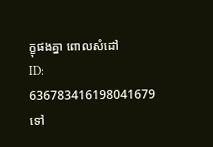ក្ខុផងគ្នា ពោលសំដៅ
ID: 636783416198041679
ទៅ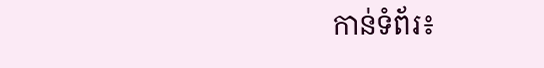កាន់ទំព័រ៖